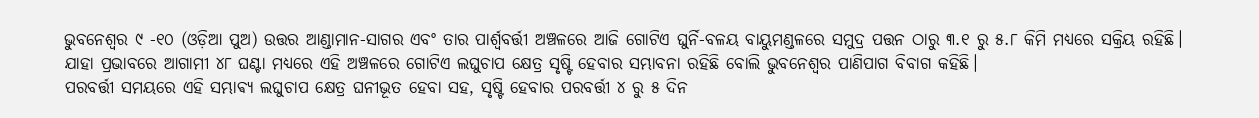ଭୁବନେଶ୍ୱର ୯ -୧୦ (ଓଡ଼ିଆ ପୁଅ) ଉତ୍ତର ଆଣ୍ଡାମାନ-ସାଗର ଏବଂ ତାର ପାର୍ଶ୍ଵବର୍ତ୍ତୀ ଅଞ୍ଚଳରେ ଆଜି ଗୋଟିଏ ଘୁର୍ନି-ବଳୟ ବାୟୁମଣ୍ଡଳରେ ସମୁଦ୍ର ପତ୍ତନ ଠାରୁ ୩.୧ ରୁ ୫.୮ କିମି ମଧ୍ୟରେ ସକ୍ରିୟ ରହିଛି। ଯାହା ପ୍ରଭାବରେ ଆଗାମୀ ୪୮ ଘଣ୍ଟା ମଧ୍ୟରେ ଏହି ଅଞ୍ଚଳରେ ଗୋଟିଏ ଲଘୁଚାପ କ୍ଷେତ୍ର ସୃଷ୍ଟି ହେବାର ସମ୍ଭାବନା ରହିଛି ବୋଲି ଭୁବନେଶ୍ୱର ପାଣିପାଗ ବିବାଗ କହିଛି।
ପରବର୍ତ୍ତୀ ସମୟରେ ଏହି ସମ୍ଭାଵ୍ୟ ଲଘୁଚାପ କ୍ଷେତ୍ର ଘନୀଭୂତ ହେବା ସହ, ସୃଷ୍ଟି ହେବାର ପରବର୍ତ୍ତୀ ୪ ରୁ ୫ ଦିନ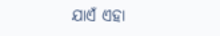ଯାଏଁ ଏହା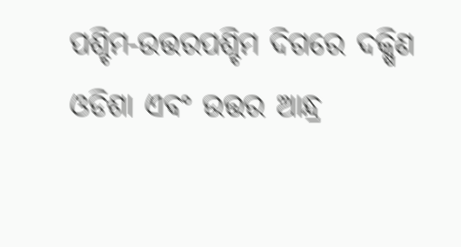ପଶ୍ଚିମ-ଉତ୍ତରପଶ୍ଚିମ ଦିଗରେ ଦକ୍ଷିଣ ଓଡିଶା ଏବଂ ଉତ୍ତର ଆନ୍ଧ୍ର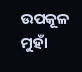ଉପକୂଳ ମୁହାଁ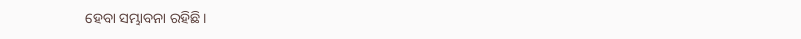ହେବା ସମ୍ଭାବନା ରହିଛି।